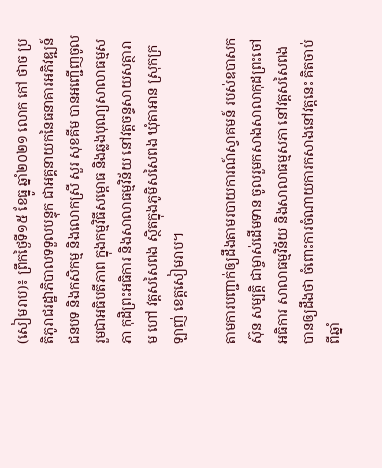(សៀមរាប)៖ ព្រឹកថ្ងៃទី១៥ ខែធ្នូ ឆ្នាំ២០២១ លោក កៅ ថាច ប្រតិភូរាជរដ្ឋាភិបាលទទួលបន្ទុក ជាអគ្គនាយកនៃធនាគារអភិវឌ្ឍន៍ជនបទ និងកសិកម្ម និងលោកស្រី សួរ សុខគីម បានអញ្ជើញចូលរួមជាអធិបតីភាព ក្នុងកម្មវិធីសម្ពោធ និងឆ្លងបុណ្យសាលាធម្មសភា កុដិព្រះអធិការ និងសាលាធម្មវិន័យ នៅវត្តចន្ទសាយសត្ថារាម ហៅ វត្តសសៃពង ស្ថិតក្នុងភូមិសសៃពង ឃុំតាអាន ស្រុកក្រឡាញ់ ខេត្តសៀមរាប។

តាមការបញ្ជាក់ឲ្យដឹងតាមរបាយការណ៍ស្វាគមន៍ របស់ឧបាសក ស៊ុន សម្បត្តិ ជាម្ចាស់ដើមទាន ចូលរួមកសាងសាលាកុដព្រះចៅអធិការ សាលាធម្មវិន័យ និងសាលាធម្មសភា នៅវត្តសសៃពង បានឲ្យដឹងថា ចំពោះការចំណាយការកសាងនៅវត្តនេះ គិតចាប់ពីឆ្នាំ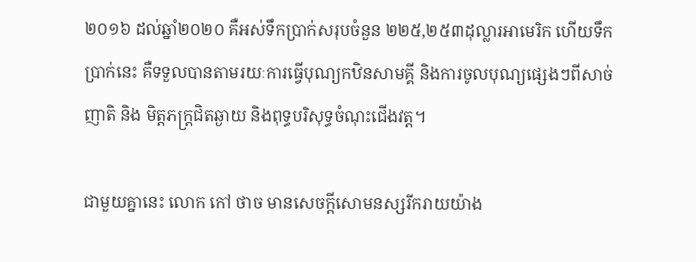២០១៦ ដល់ឆ្នាំ២០២០ គឺអស់ទឹកប្រាក់សរុបចំនួន ២២៥,២៥៣ដុល្លារអាមេរិក ហើយទឹកប្រាក់នេះ គឺទទួលបានតាមរយៈការធ្វើបុណ្យកឋិនសាមគ្គី និងការចូលបុណ្យផ្សេងៗពីសាច់ញាតិ និង មិត្តភក្ត្រជិតឆ្ងាយ និងពុទ្ធបរិសុទ្ធចំណុះជើងវត្ត។

ជាមួយគ្នានេះ លោក កៅ ថាច មានសេចក្តីសោមនស្សរីករាយយ៉ាង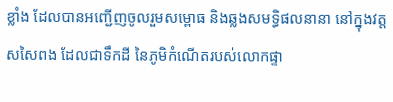ខ្លាំង ដែលបានអញ្ជើញចូលរួមសម្ពោធ និងឆ្លងសមទ្ធិផលនានា នៅក្នុងវត្តសសៃពង ដែលជាទឹកដី នៃភូមិកំណើតរបស់លោកផ្ទា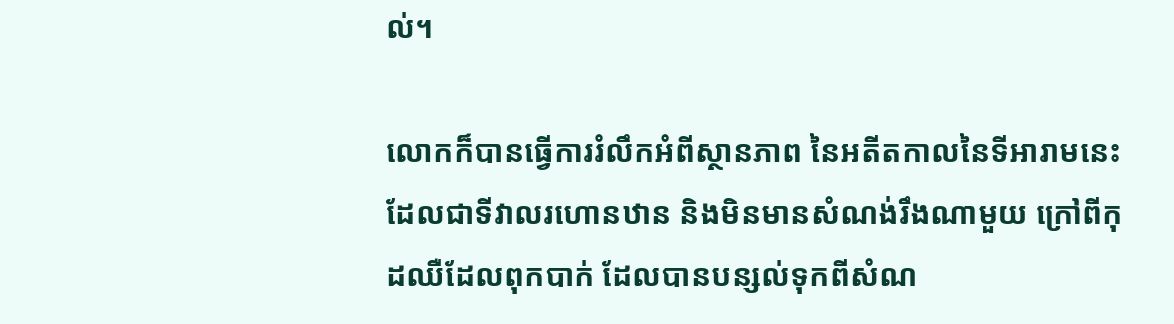ល់។

លោកក៏បានធ្វើការរំលឹកអំពីស្ថានភាព នៃអតីតកាលនៃទីអារាមនេះ ដែលជាទីវាលរហោនឋាន និងមិនមានសំណង់រឹងណាមួយ ក្រៅពីកុដឈឺដែលពុកបាក់ ដែលបានបន្សល់ទុកពីសំណ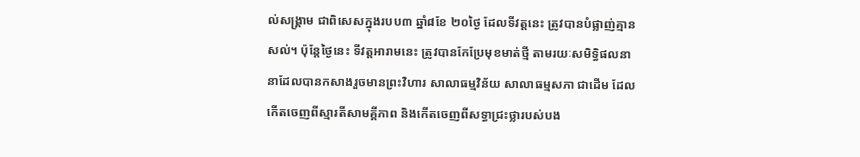ល់សង្គ្រាម ជាពិសេសក្នុងរបប៣ ឆ្នាំ៨ខែ ២០ថ្ងៃ ដែលទីវត្តនេះ ត្រូវបានបំផ្លាញ់គ្មានសល់។ ប៉ុន្តែថ្ងៃនេះ ទីវត្តអារាមនេះ ត្រូវបានកែប្រែមុខមាត់ថ្មី តាមរយៈសមិទ្ធិផលនានាដែលបានកសាងរួចមានព្រះវិហារ សាលាធម្មវិន័យ សាលាធម្មសភា ជាដើម ដែលកើតចេញពីស្មារតីសាមគ្គីភាព និងកើតចេញពីសទ្ធាជ្រះថ្លារបស់បង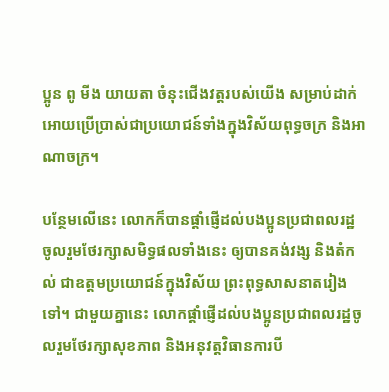ប្អូន ពូ មីង យាយតា ចំនុះជើងវត្តរបស់យើង សម្រាប់ដាក់អោយប្រើប្រាស់ជាប្រយោជន៍ទាំងក្នុងវិស័យពុទ្ធចក្រ និងអាណាចក្រ។

បន្ថែមលើនេះ លោកក៏បានផ្តាំផ្ញើដល់បងប្អូនប្រជាពលរដ្ឋ ចូលរួមថែរក្សាសមិទ្ធផលទាំងនេះ ឲ្យបានគង់វង្ស និងតំកល់ ជាឧត្តមប្រយោជន៍ក្នុងវិស័យ ព្រះពុទ្ធសាសនាតរៀងទៅ។ ជាមួយគ្នានេះ លោកផ្តាំផ្ញើដល់បងប្អូនប្រជាពលរដ្ឋចូលរួមថែរក្សាសុខភាព និងអនុវត្តវិធានការបី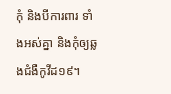កុំ និងបីការពារ ទាំងអស់គ្នា និងកុំឲ្យឆ្លងជំងឺកូវីដ១៩។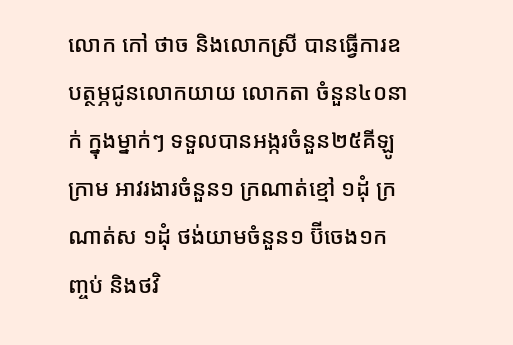លោក កៅ ថាច និងលោកស្រី បានធ្វើការឧបត្ថម្ភជូនលោកយាយ លោកតា ចំនួន៤០នាក់ ក្នុងម្នាក់ៗ ទទួលបានអង្ករចំនួន២៥គីឡូក្រាម អាវរងារចំនួន១ ក្រណាត់ខ្មៅ ១ដុំ ក្រណាត់ស ១ដុំ ថង់យាមចំនួន១ ប៊ីចេង១កញ្ចប់ និងថវិ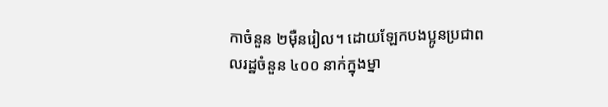កាចំនួន ២ម៉ឺនរៀល។ ដោយឡែកបងប្អូនប្រជាពលរដ្ឋចំនួន ៤០០ នាក់ក្នុងម្នា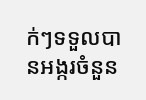ក់ៗទទួលបានអង្ករចំនួន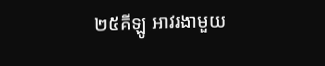២៥គីឡូ អាវរងាមួយ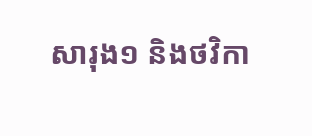សារុង១ និងថវិកា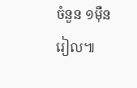ចំនួន ១ម៉ឺនរៀល៕